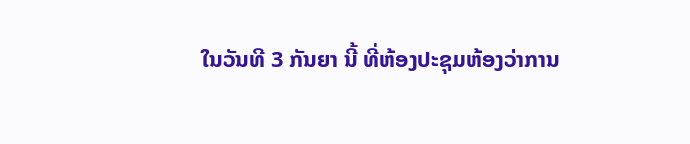ໃນວັນທີ 3 ກັນຍາ ນີ້ ທີ່ຫ້ອງປະຊຸມຫ້ອງວ່າການ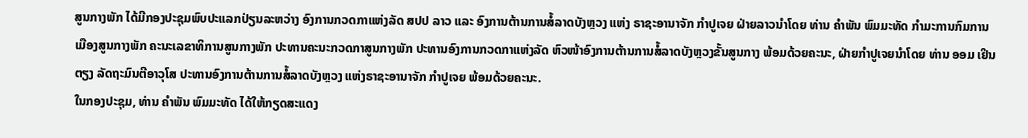ສູນກາງພັກ ໄດ້ມີກອງປະຊຸມພົບປະແລກປ່ຽນລະຫວ່າງ ອົງການກວດກາແຫ່ງລັດ ສປປ ລາວ ແລະ ອົງການຕ້ານການສໍ້ລາດບັງຫຼວງ ແຫ່ງ ຣາຊະອານາຈັກ ກຳປູເຈຍ ຝ່າຍລາວນຳໂດຍ ທ່ານ ຄຳພັນ ພົມມະທັດ ກຳມະການກົມການເມືອງສູນກາງພັກ ຄະນະເລຂາທິການສູນກາງພັກ ປະທານຄະນະກວດກາສູນກາງພັກ ປະທານອົງການກວດກາແຫ່ງລັດ ຫົວໜ້າອົງການຕ້ານການສໍ້ລາດບັງຫຼວງຂັ້ນສູນກາງ ພ້ອມດ້ວຍຄະນະ, ຝ່າຍກຳປູເຈຍນຳໂດຍ ທ່ານ ອອມ ເຢິນຕຽງ ລັດຖະມົນຕີອາວຸໂສ ປະທານອົງການຕ້ານການສໍ້ລາດບັງຫຼວງ ແຫ່ງຣາຊະອານາຈັກ ກຳປູເຈຍ ພ້ອມດ້ວຍຄະນະ.
ໃນກອງປະຊຸມ, ທ່ານ ຄຳພັນ ພົມມະທັດ ໄດ້ໃຫ້ກຽດສະແດງ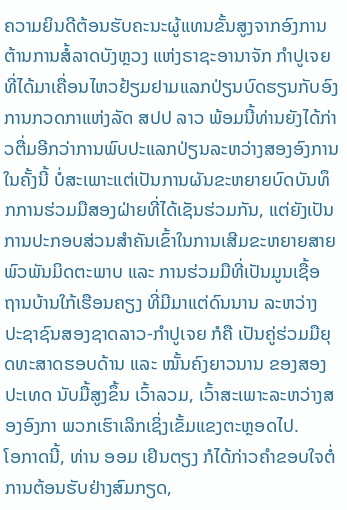ຄວາມຍິນດີຕ້ອນຮັບຄະນະຜູ້ແທນຂັ້ນສູງຈາກອົງການຕ້ານການສໍ້ລາດບັງຫຼວງ ແຫ່ງຣາຊະອານາຈັກ ກຳປູເຈຍ ທີ່ໄດ້ມາເຄື່ອນໄຫວຢ້ຽມຢາມແລກປ່ຽນບົດຮຽນກັບອົງການກວດກາແຫ່ງລັດ ສປປ ລາວ ພ້ອມນີ້ທ່ານຍັງໄດ້ກ່າວຕື່ມອີກວ່າການພົບປະແລກປ່ຽນລະຫວ່າງສອງອົງການໃນຄັ້ງນີ້ ບໍ່ສະເພາະແຕ່ເປັນການຜັນຂະຫຍາຍບົດບັນທຶກການຮ່ວມມືສອງຝ່າຍທີ່ໄດ້ເຊັນຮ່ວມກັນ, ແຕ່ຍັງເປັນການປະກອບສ່ວນສໍາຄັນເຂົ້າໃນການເສີມຂະຫຍາຍສາຍພົວພັນມິດຕະພາບ ແລະ ການຮ່ວມມືທີ່ເປັນມູນເຊື້ອ ຖານບ້ານໃກ້ເຮືອນຄຽງ ທີ່ມີມາແຕ່ດົນນານ ລະຫວ່າງ ປະຊາຊົນສອງຊາດລາວ-ກຳປູເຈຍ ກໍຄື ເປັນຄູ່ຮ່ວມມືຍຸດທະສາດຮອບດ້ານ ແລະ ໝັ້ນຄົງຍາວນານ ຂອງສອງປະເທດ ນັບມື້ສູງຂຶ້ນ ເວົ້າລວມ, ເວົ້າສະເພາະລະຫວ່າງສອງອົງກາ ພວກເຮົາເລິກເຊິ່ງເຂັ້ມແຂງຕະຫຼອດໄປ.
ໂອກາດນີ້, ທ່ານ ອອມ ເຢິນຕຽງ ກໍໄດ້ກ່າວຄຳຂອບໃຈຕໍ່ການຕ້ອນຮັບຢ່າງສົມກຽດ,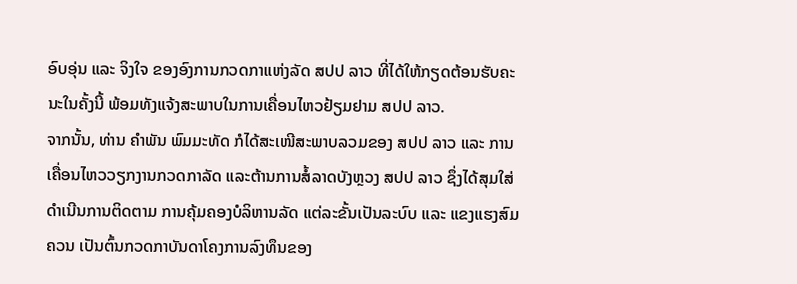ອົບອຸ່ນ ແລະ ຈິງໃຈ ຂອງອົງການກວດກາແຫ່ງລັດ ສປປ ລາວ ທີ່ໄດ້ໃຫ້ກຽດຕ້ອນຮັບຄະນະໃນຄັ້ງນີ້ ພ້ອມທັງແຈ້ງສະພາບໃນການເຄື່ອນໄຫວຢ້ຽມຢາມ ສປປ ລາວ.
ຈາກນັ້ນ, ທ່ານ ຄຳພັນ ພົມມະທັດ ກໍໄດ້ສະເໜີສະພາບລວມຂອງ ສປປ ລາວ ແລະ ການເຄື່ອນໄຫວວຽກງານກວດກາລັດ ແລະຕ້ານການສໍ້ລາດບັງຫຼວງ ສປປ ລາວ ຊຶ່ງໄດ້ສຸມໃສ່ດໍາເນີນການຕິດຕາມ ການຄຸ້ມຄອງບໍລິຫານລັດ ແຕ່ລະຂັ້ນເປັນລະບົບ ແລະ ແຂງແຮງສົມຄວນ ເປັນຕົ້ນກວດກາບັນດາໂຄງການລົງທຶນຂອງ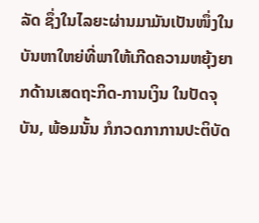ລັດ ຊຶ່ງໃນໄລຍະຜ່ານມາມັນເປັນໜຶ່ງໃນບັນຫາໃຫຍ່ທີ່ພາໃຫ້ເກີດຄວາມຫຍຸ້ງຍາກດ້ານເສດຖະກິດ-ການເງິນ ໃນປັດຈຸບັນ, ພ້ອມນັ້ນ ກໍກວດກາການປະຕິບັດ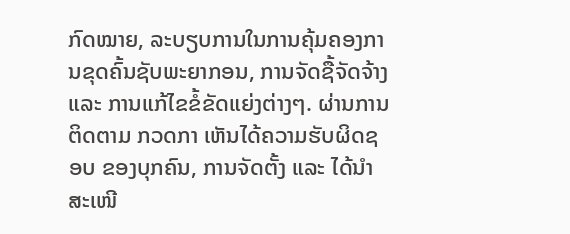ກົດໝາຍ, ລະບຽບການໃນການຄຸ້ມຄອງການຂຸດຄົ້ນຊັບພະຍາກອນ, ການຈັດຊື້ຈັດຈ້າງ ແລະ ການແກ້ໄຂຂໍ້ຂັດແຍ່ງຕ່າງໆ. ຜ່ານການຕິດຕາມ ກວດກາ ເຫັນໄດ້ຄວາມຮັບຜິດຊອບ ຂອງບຸກຄົນ, ການຈັດຕັ້ງ ແລະ ໄດ້ນໍາສະເໜີ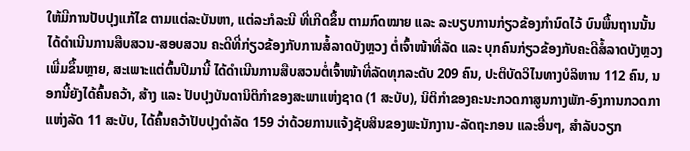ໃຫ້ມີການປັບປຸງແກ້ໄຂ ຕາມແຕ່ລະບັນຫາ, ແຕ່ລະກໍລະນີ ທີ່ເກີດຂຶ້ນ ຕາມກົດໝາຍ ແລະ ລະບຽບການກ່ຽວຂ້ອງກໍານົດໄວ້ ບົນພື້ນຖານນັ້ນໄດ້ດໍາເນີນການສືບສວນ-ສອບສວນ ຄະດີທີ່ກ່ຽວຂ້ອງກັບການສໍ້ລາດບັງຫຼວງ ຕໍ່ເຈົ້າໜ້າທີ່ລັດ ແລະ ບຸກຄົນກ່ຽວຂ້ອງກັບຄະດີສໍ້ລາດບັງຫຼວງ ເພີ່ມຂຶ້ນຫຼາຍ, ສະເພາະແຕ່ຕົ້ນປີມານີ້ ໄດ້ດໍາເນີນການສືບສວນຕໍ່ເຈົ້າໜ້າທີ່ລັດທຸກລະດັບ 209 ຄົນ, ປະຕິບັດວິໄນທາງບໍລິຫານ 112 ຄົນ, ນອກນີ້ຍັງໄດ້ຄົ້ນຄວ້າ, ສ້າງ ແລະ ປັບປຸງບັນດານິຕິກຳຂອງສະພາແຫ່ງຊາດ (1 ສະບັບ), ນິຕິກຳຂອງຄະນະກວດກາສູນກາງພັກ-ອົງການກວດກາແຫ່ງລັດ 11 ສະບັບ, ໄດ້ຄົ້ນຄວ້າປັບປຸງດໍາລັດ 159 ວ່າດ້ວຍການແຈ້ງຊັບສິນຂອງພະນັກງານ-ລັດຖະກອນ ແລະອື່ນໆ, ສຳລັບວຽກ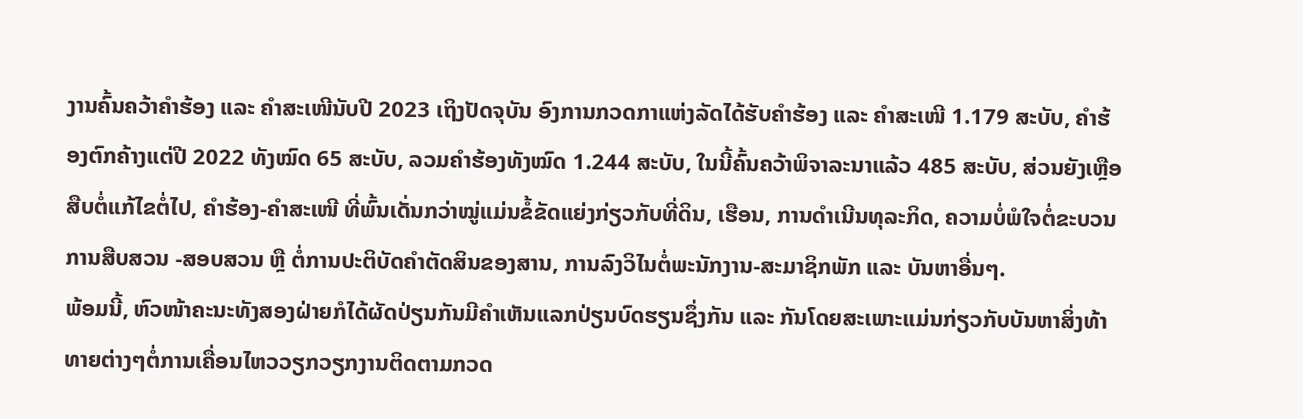ງານຄົ້ນຄວ້າຄຳຮ້ອງ ແລະ ຄຳສະເໜີນັບປີ 2023 ເຖິງປັດຈຸບັນ ອົງການກວດກາແຫ່ງລັດໄດ້ຮັບຄໍາຮ້ອງ ແລະ ຄໍາສະເໜີ 1.179 ສະບັບ, ຄໍາຮ້ອງຕົກຄ້າງແຕ່ປີ 2022 ທັງໝົດ 65 ສະບັບ, ລວມຄຳຮ້ອງທັງໝົດ 1.244 ສະບັບ, ໃນນີ້ຄົ້ນຄວ້າພິຈາລະນາແລ້ວ 485 ສະບັບ, ສ່ວນຍັງເຫຼືອສືບຕໍ່ແກ້ໄຂຕໍ່ໄປ, ຄໍາຮ້ອງ-ຄໍາສະເໜີ ທີ່ພົ້ນເດັ່ນກວ່າໝູ່ແມ່ນຂໍ້ຂັດແຍ່ງກ່ຽວກັບທີ່ດິນ, ເຮືອນ, ການດຳເນີນທຸລະກິດ, ຄວາມບໍ່ພໍໃຈຕໍ່ຂະບວນການສືບສວນ -ສອບສວນ ຫຼື ຕໍ່ການປະຕິບັດຄໍາຕັດສິນຂອງສານ, ການລົງວິໄນຕໍ່ພະນັກງານ-ສະມາຊິກພັກ ແລະ ບັນຫາອື່ນໆ.
ພ້ອມນີ້, ຫົວໜ້າຄະນະທັງສອງຝ່າຍກໍໄດ້ຜັດປ່ຽນກັນມີຄຳເຫັນແລກປ່ຽນບົດຮຽນຊຶ່ງກັນ ແລະ ກັນໂດຍສະເພາະແມ່ນກ່ຽວກັບບັນຫາສິ່ງທ້າທາຍຕ່າງໆຕໍ່ການເຄື່ອນໄຫວວຽກວຽກງານຕິດຕາມກວດ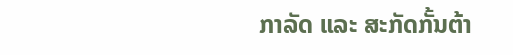ກາລັດ ແລະ ສະກັດກັ້ນຕ້າ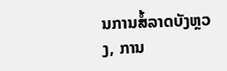ນການສໍ້ລາດບັງຫຼວງ, ການ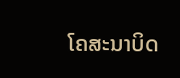ໂຄສະນາບິດ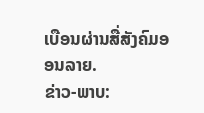ເບືອນຜ່ານສື່ສັງຄົມອອນລາຍ.
ຂ່າວ-ພາບ: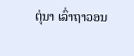ຕຸ່ນາ ເລົ່າຖາວອນ